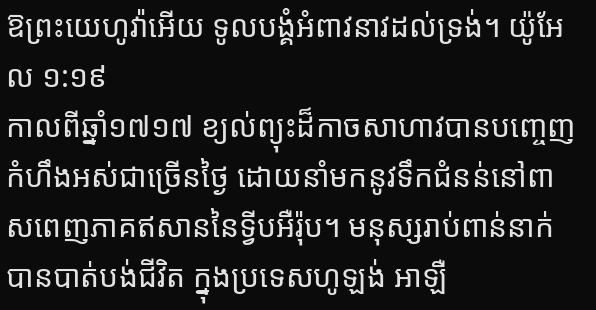ឱព្រះយេហូវ៉ាអើយ ទូលបង្គំអំពាវនាវដល់ទ្រង់។ យ៉ូអែល ១:១៩
កាលពីឆ្នាំ១៧១៧ ខ្យល់ព្យុះដ៏កាចសាហាវបានបញ្ចេញកំហឹងអស់ជាច្រើនថ្ងៃ ដោយនាំមកនូវទឹកជំនន់នៅពាសពេញភាគឥសាននៃទ្វីបអឺរ៉ុប។ មនុស្សរាប់ពាន់នាក់បានបាត់បង់ជីវិត ក្នុងប្រទេសហូឡង់ អាឡឺ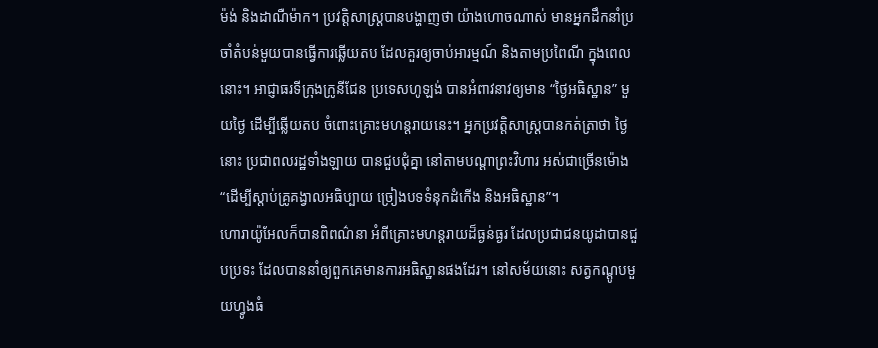ម៉ង់ និងដាណឺម៉ាក។ ប្រវត្តិសាស្រ្តបានបង្ហាញថា យ៉ាងហោចណាស់ មានអ្នកដឹកនាំប្រចាំតំបន់មួយបានធ្វើការឆ្លើយតប ដែលគួរឲ្យចាប់អារម្មណ៍ និងតាមប្រពៃណី ក្នុងពេលនោះ។ អាជ្ញាធរទីក្រុងក្រូនីជែន ប្រទេសហូឡង់ បានអំពាវនាវឲ្យមាន “ថ្ងៃអធិស្ឋាន” មួយថ្ងៃ ដើម្បីឆ្លើយតប ចំពោះគ្រោះមហន្តរាយនេះ។ អ្នកប្រវត្តិសាស្រ្តបានកត់ត្រាថា ថ្ងៃនោះ ប្រជាពលរដ្ឋទាំងឡាយ បានជួបជុំគ្នា នៅតាមបណ្តាព្រះវិហារ អស់ជាច្រើនម៉ោង “ដើម្បីស្តាប់គ្រូគង្វាលអធិប្បាយ ច្រៀងបទទំនុកដំកើង និងអធិស្ឋាន”។
ហោរាយ៉ូអែលក៏បានពិពណ៌នា អំពីគ្រោះមហន្តរាយដ៏ធ្ងន់ធ្ងរ ដែលប្រជាជនយូដាបានជួបប្រទះ ដែលបាននាំឲ្យពួកគេមានការអធិស្ឋានផងដែរ។ នៅសម័យនោះ សត្វកណ្តូបមួយហ្វូងធំ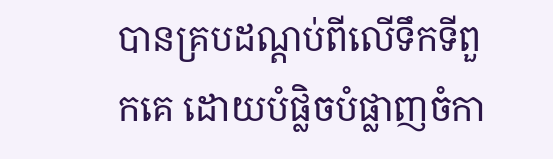បានគ្របដណ្តប់ពីលើទឹកទីពួកគេ ដោយបំផ្លិចបំផ្លាញចំកា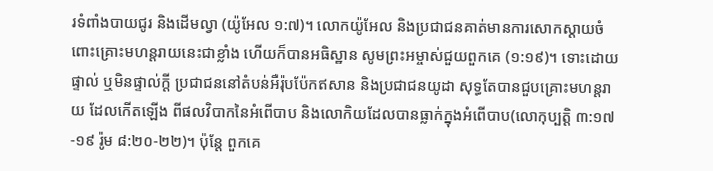រទំពាំងបាយជូរ និងដើមល្វា (យ៉ូអែល ១:៧)។ លោកយ៉ូអែល និងប្រជាជនគាត់មានការសោកស្តាយចំពោះគ្រោះមហន្តរាយនេះជាខ្លាំង ហើយក៏បានអធិស្ឋាន សូមព្រះអម្ចាស់ជួយពួកគេ (១:១៩)។ ទោះដោយផ្ទាល់ ឬមិនផ្ទាល់ក្តី ប្រជាជននៅតំបន់អឺរ៉ុបប៉ែកឥសាន និងប្រជាជនយូដា សុទ្ធតែបានជួបគ្រោះមហន្តរាយ ដែលកើតឡើង ពីផលវិបាកនៃអំពើបាប និងលោកិយដែលបានធ្លាក់ក្នុងអំពើបាប(លោកុប្បត្តិ ៣:១៧-១៩ រ៉ូម ៨:២០-២២)។ ប៉ុន្តែ ពួកគេ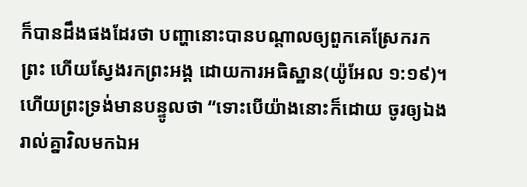ក៏បានដឹងផងដែរថា បញ្ហានោះបានបណ្តាលឲ្យពួកគេស្រែករកព្រះ ហើយស្វែងរកព្រះអង្គ ដោយការអធិស្ឋាន(យ៉ូអែល ១:១៩)។ ហើយព្រះទ្រង់មានបន្ទូលថា “ទោះបើយ៉ាងនោះក៏ដោយ ចូរឲ្យឯងរាល់គ្នាវិលមកឯអ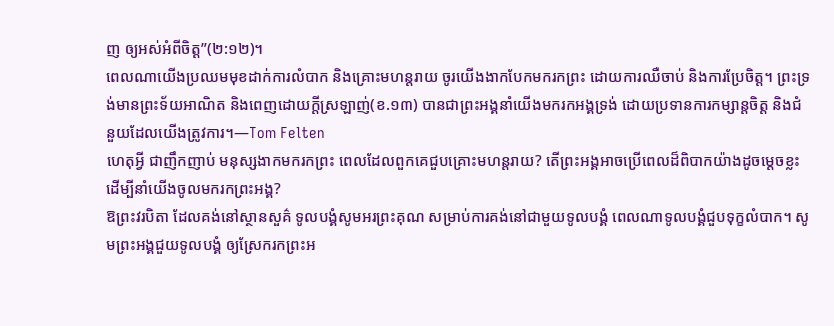ញ ឲ្យអស់អំពីចិត្ត”(២:១២)។
ពេលណាយើងប្រឈមមុខដាក់ការលំបាក និងគ្រោះមហន្តរាយ ចូរយើងងាកបែកមករកព្រះ ដោយការឈឺចាប់ និងការប្រែចិត្ត។ ព្រះទ្រង់មានព្រះទ័យអាណិត និងពេញដោយក្តីស្រឡាញ់(ខ.១៣) បានជាព្រះអង្គនាំយើងមករកអង្គទ្រង់ ដោយប្រទានការកម្សាន្តចិត្ត និងជំនួយដែលយើងត្រូវការ។—Tom Felten
ហេតុអ្វី ជាញឹកញាប់ មនុស្សងាកមករកព្រះ ពេលដែលពួកគេជួបគ្រោះមហន្តរាយ? តើព្រះអង្គអាចប្រើពេលដ៏ពិបាកយ៉ាងដូចម្តេចខ្លះ ដើម្បីនាំយើងចូលមករកព្រះអង្គ?
ឱព្រះវរបិតា ដែលគង់នៅស្ថានសួគ៌ ទូលបង្គំសូមអរព្រះគុណ សម្រាប់ការគង់នៅជាមួយទូលបង្គំ ពេលណាទូលបង្គំជួបទុក្ខលំបាក។ សូមព្រះអង្គជួយទូលបង្គំ ឲ្យស្រែករកព្រះអ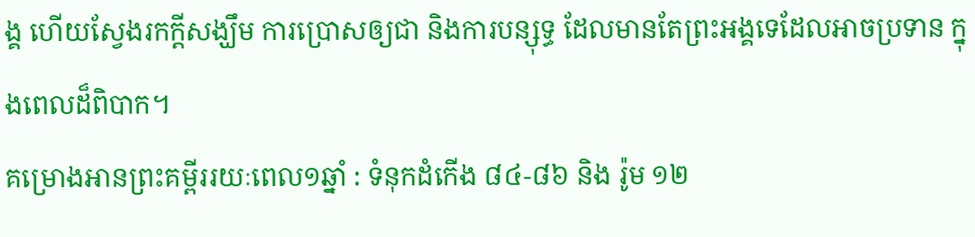ង្គ ហើយស្វែងរកក្តីសង្ឃឹម ការប្រោសឲ្យជា និងការបន្សុទ្ធ ដែលមានតែព្រះអង្គទេដែលអាចប្រទាន ក្នុងពេលដ៏ពិបាក។
គម្រោងអានព្រះគម្ពីររយៈពេល១ឆ្នាំ : ទំនុកដំកើង ៨៤-៨៦ និង រ៉ូម ១២